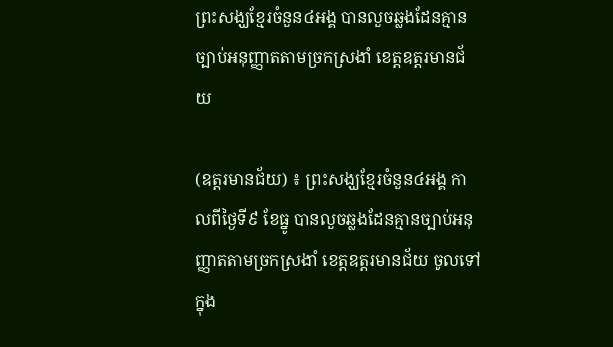ព្រះសង្ឃខ្មែរចំនួន៤អង្គ បានលួចឆ្លងដែនគ្មានច្បាប់អនុញ្ញាតតាមច្រកស្រងាំ ខេត្តឧត្តរមានជ័យ

(ឧត្តរមានជ័យ) ៖ ព្រះសង្ឃខ្មែរចំនួន៤អង្គ កាលពីថ្ងៃទី៩ ខែធ្នូ បានលួចឆ្លងដែនគ្មានច្បាប់អនុញ្ញាតតាមច្រកស្រងាំ ខេត្តឧត្តរមានជ័យ ចូលទៅក្នុង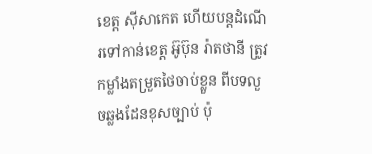ខេត្ត ស៊ីសាកេត ហើយបន្តដំណើរទៅកាន់ខេត្ត អ៊ូប៊ុន រ៉ាតថានី ត្រូវកម្លាំងតម្រួតថៃចាប់ខ្លួន ពីបទលួចឆ្លងដែនខុសច្បាប់ ប៉ុ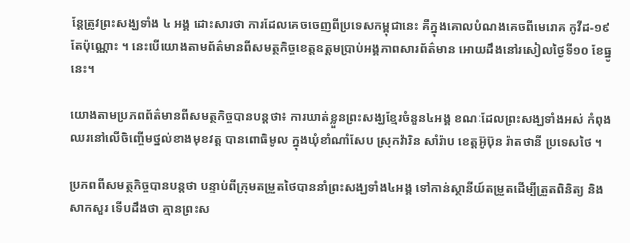ន្តែត្រូវព្រះសង្ឃទាំង ៤ អង្គ ដោះសារថា ការដែលគេចចេញពីប្រទេសកម្ពុជានេះ គឺក្នុងគោលបំណងគេចពីមេរោគ កូវីដ-១៩ តែប៉ុណ្ណោះ ។ នេះបើយោងតាមព័ត៌មានពីសមត្ថកិច្ចខេត្តឧត្តមប្រាប់អង្គភាពសារព័ត៌មាន អោយដឹងនៅរសៀលថ្ងៃទី១០ ខែធ្នូនេះ។

យោងតាមប្រភពព័ត៌មានពីសមត្ថកិច្ចបានបន្តថា៖ ការឃាត់ខ្លួនព្រះសង្ឃខ្មែរចំនួន៤អង្គ ខណៈដែលព្រះសង្ឃទាំងអស់ កំពុងឈរនៅលើចិញ្ចើមថ្នល់ខាងមុខវត្ត បានពោធិមូល ក្នុងឃុំខាំណាំសែប ស្រុកវ៉ារិន សាំរ៉ាប ខេត្តអ៊ូប៊ុន រ៉ាតថានី ប្រទេសថៃ ។

ប្រភពពីសមត្ថកិច្ចបានបន្តថា បន្ទាប់ពីក្រុមតម្រួតថៃបាននាំព្រះសង្ឃទាំង៤អង្គ ទៅកាន់ស្ថានីយ៍តម្រួតដើម្បីត្រួតពិនិត្យ និងសាកសួរ ទើបដឹងថា គ្មានព្រះស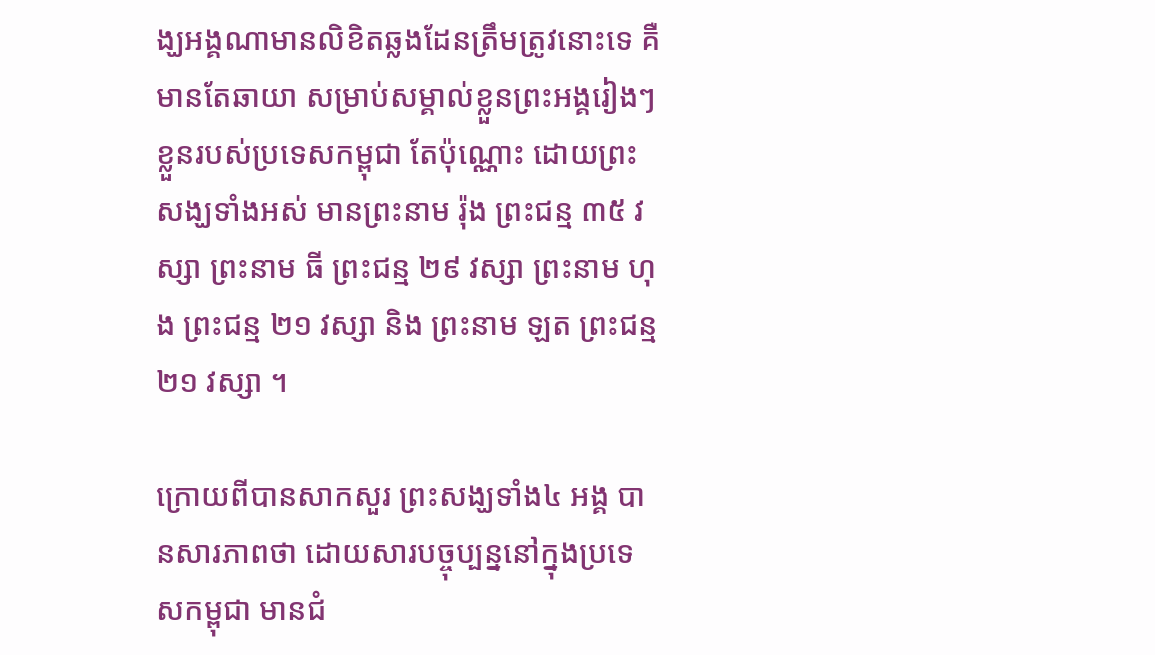ង្ឃអង្គណាមានលិខិតឆ្លងដែនត្រឹមត្រូវនោះទេ គឺមានតែឆាយា សម្រាប់សម្គាល់ខ្លួនព្រះអង្គរៀងៗខ្លួនរបស់ប្រទេសកម្ពុជា តែប៉ុណ្ណោះ ដោយព្រះសង្ឃទាំងអស់ មានព្រះនាម រ៉ុង ព្រះជន្ម ៣៥ វស្សា ព្រះនាម ធី ព្រះជន្ម ២៩ វស្សា ព្រះនាម ហុង ព្រះជន្ម ២១ វស្សា និង ព្រះនាម ឡត ព្រះជន្ម ២១ វស្សា ។

ក្រោយពីបានសាកសួរ ព្រះសង្ឃទាំង៤ អង្គ បានសារភាពថា ដោយសារបច្ចុប្បន្ននៅក្នុងប្រទេសកម្ពុជា មានជំ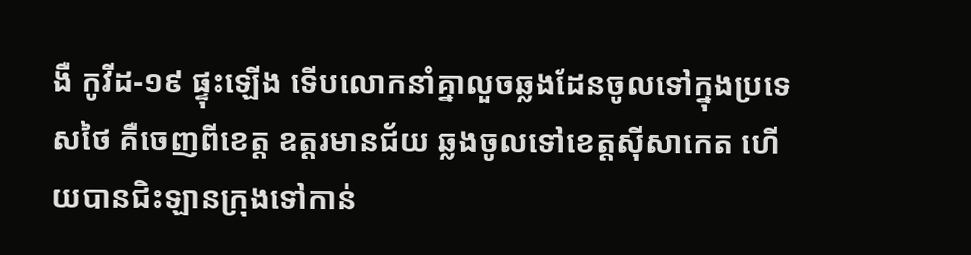ងឺ កូវីដ-១៩ ផ្ទុះឡើង ទើបលោកនាំគ្នាលួចឆ្លងដែនចូលទៅក្នុងប្រទេសថៃ គឺចេញពីខេត្ត ឧត្តរមានជ័យ ឆ្លងចូលទៅខេត្តស៊ីសាកេត ហើយបានជិះឡានក្រុងទៅកាន់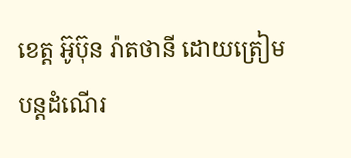ខេត្ត អ៊ូប៊ុន រ៉ាតថានី ដោយត្រៀមបន្តដំណើរ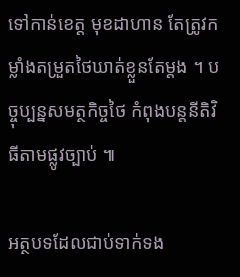ទៅកាន់ខេត្ត មុខដាហាន តែត្រូវកម្លាំងតម្រួតថៃឃាត់ខ្លួនតែម្តង ។ បច្ចុប្បន្នសមត្ថកិច្ចថៃ កំពុងបន្តនីតិវិធីតាមផ្លូវច្បាប់ ៕

អត្ថបទដែលជាប់ទាក់ទង